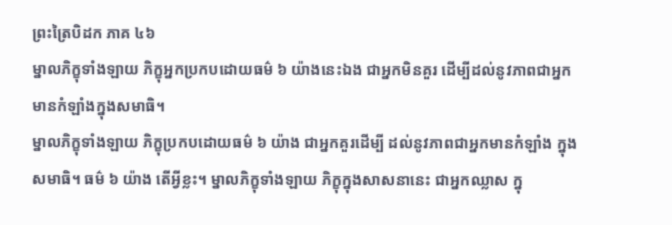ព្រះត្រៃបិដក ភាគ ៤៦
ម្នាលភិក្ខុទាំងឡាយ ភិក្ខុអ្នកប្រកបដោយធម៌ ៦ យ៉ាងនេះឯង ជាអ្នកមិនគួរ ដើម្បីដល់នូវភាពជាអ្នកមានកំឡាំងក្នុងសមាធិ។
ម្នាលភិក្ខុទាំងឡាយ ភិក្ខុប្រកបដោយធម៌ ៦ យ៉ាង ជាអ្នកគួរដើម្បី ដល់នូវភាពជាអ្នកមានកំឡាំង ក្នុងសមាធិ។ ធម៌ ៦ យ៉ាង តើអ្វីខ្លះ។ ម្នាលភិក្ខុទាំងឡាយ ភិក្ខុក្នុងសាសនានេះ ជាអ្នកឈ្លាស ក្នុ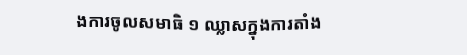ងការចូលសមាធិ ១ ឈ្លាសក្នុងការតាំង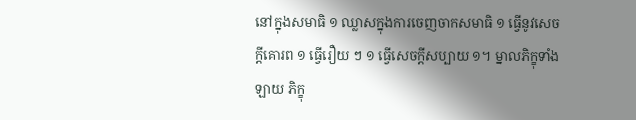នៅក្នុងសមាធិ ១ ឈ្លាសក្នុងការចេញចាកសមាធិ ១ ធ្វើនូវសេចក្តីគោរព ១ ធ្វើរឿយ ៗ ១ ធ្វើសេចក្តីសប្បាយ ១។ ម្នាលភិក្ខុទាំងឡាយ ភិក្ខុ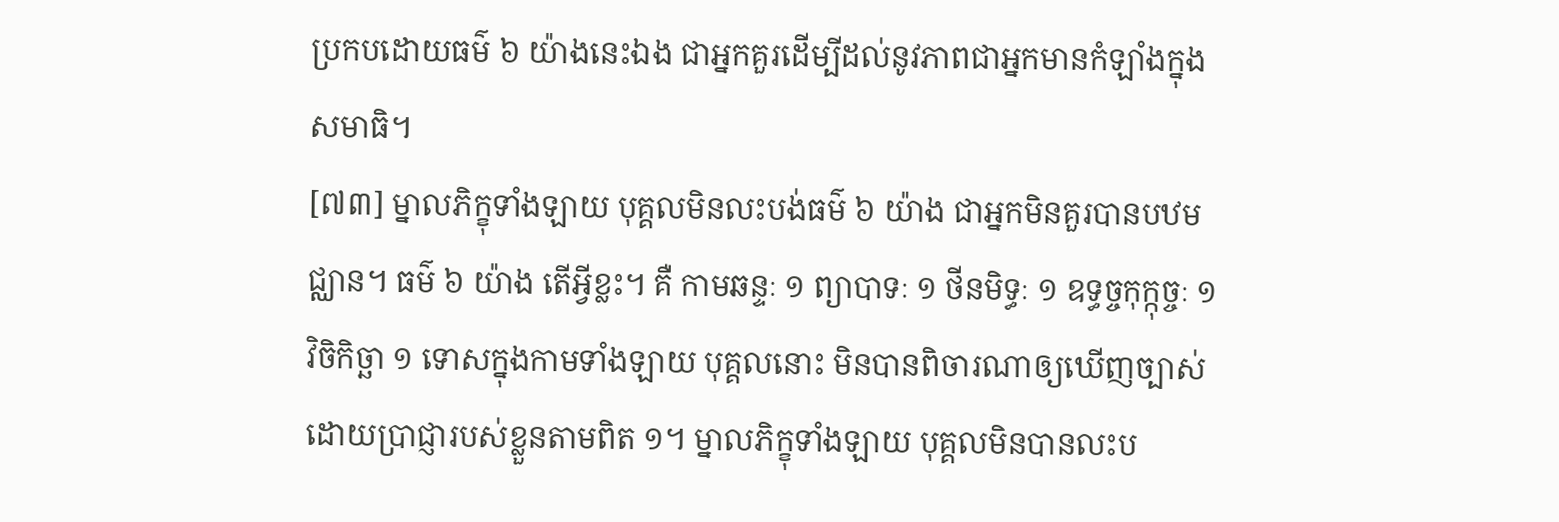ប្រកបដោយធម៌ ៦ យ៉ាងនេះឯង ជាអ្នកគួរដើម្បីដល់នូវភាពជាអ្នកមានកំឡាំងក្នុងសមាធិ។
[៧៣] ម្នាលភិក្ខុទាំងឡាយ បុគ្គលមិនលះបង់ធម៌ ៦ យ៉ាង ជាអ្នកមិនគួរបានបឋមជ្ឈាន។ ធម៌ ៦ យ៉ាង តើអ្វីខ្លះ។ គឺ កាមឆន្ទៈ ១ ព្យាបាទៈ ១ ថីនមិទ្ធៈ ១ ឧទ្ធច្ចកុក្កុច្ចៈ ១ វិចិកិច្ឆា ១ ទោសក្នុងកាមទាំងឡាយ បុគ្គលនោះ មិនបានពិចារណាឲ្យឃើញច្បាស់ ដោយប្រាជ្ញារបស់ខ្លួនតាមពិត ១។ ម្នាលភិក្ខុទាំងឡាយ បុគ្គលមិនបានលះប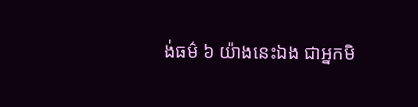ង់ធម៌ ៦ យ៉ាងនេះឯង ជាអ្នកមិ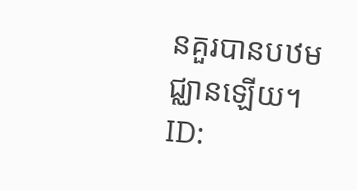នគួរបានបឋមជ្ឈានឡើយ។
ID: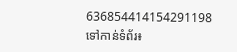636854414154291198
ទៅកាន់ទំព័រ៖